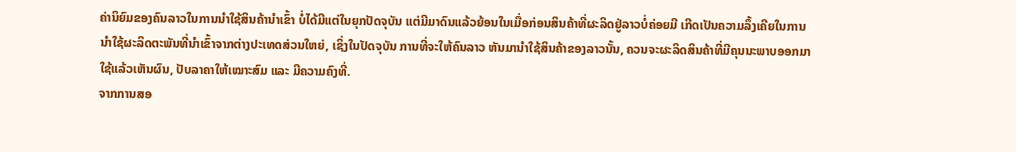ຄ່ານິຍົມຂອງຄົນລາວໃນການນຳໃຊ້ສິນຄ້ານຳເຂົ້າ ບໍ່ໄດ້ມີແຕ່ໃນຍຸກປັດຈຸບັນ ແຕ່ມີມາດົນແລ້ວຍ້ອນໃນເມື່ອກ່ອນສິນຄ້າທີ່ຜະລິດຢູ່ລາວບໍ່ຄ່ອຍມີ ເກີດເປັນຄວາມລຶ້ງເຄີຍໃນການນຳໃຊ້ຜະລິດຕະພັນທີ່ນຳເຂົ້າຈາກຕ່າງປະເທດສ່ວນໃຫຍ່, ເຊິ່ງໃນປັດຈຸບັນ ການທີ່ຈະໃຫ້ຄົນລາວ ຫັນມານຳໃຊ້ສິນຄ້າຂອງລາວນັ້ນ, ຄວນຈະຜະລິດສິນຄ້າທີ່ມີຄຸນນະພາບອອກມາ ໃຊ້ແລ້ວເຫັນຜົນ, ປັບລາຄາໃຫ້ເໝາະສົມ ແລະ ມີຄວາມຄົງທີ່.
ຈາກການສອ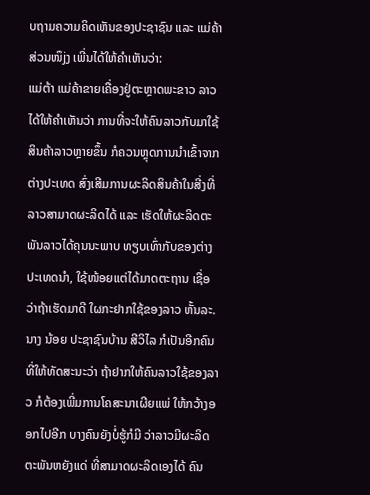ບຖາມຄວາມຄິດເຫັນຂອງປະຊາຊົນ ແລະ ແມ່ຄ້າສ່ວນໜຶjງ ເພີ່ນໄດ້ໃຫ້ຄຳເຫັນວ່າ:
ແມ່ຕ້າ ແມ່ຄ້າຂາຍເຄື່ອງຢູ່ຕະຫຼາດພະຂາວ ລາວໄດ້ໃຫ້ຄຳເຫັນວ່າ ການທີ່ຈະໃຫ້ຄົນລາວກັບມາໃຊ້ສິນຄ້າລາວຫຼາຍຂຶ້ນ ກໍຄວນຫຼຸດການນຳເຂົ້າຈາກຕ່າງປະເທດ ສົ່ງເສີມການຜະລິດສິນຄ້າໃນສີ່ງທີ່ລາວສາມາດຜະລິດໄດ້ ແລະ ເຮັດໃຫ້ຜະລິດຕະພັນລາວໄດ້ຄຸນນະພາບ ທຽບເທົ່າກັບຂອງຕ່າງປະເທດນຳ, ໃຊ້ໜ້ອຍແຕ່ໄດ້ມາດຕະຖານ ເຊື່ອວ່າຖ້າເຮັດມາດີ ໃຜກະຢາກໃຊ້ຂອງລາວ ຫັ້ນລະ.
ນາງ ນ້ອຍ ປະຊາຊົນບ້ານ ສີວິໄລ ກໍເປັນອີກຄົນທີ່ໃຫ້ທັດສະນະວ່າ ຖ້າຢາກໃຫ້ຄົນລາວໃຊ້ຂອງລາວ ກໍຕ້ອງເພີ່ມການໂຄສະນາເຜີຍແພ່ ໃຫ້ກວ້າງອອກໄປອີກ ບາງຄົນຍັງບໍ່ຮູ້ກໍມີ ວ່າລາວມີຜະລິດຕະພັນຫຍັງແດ່ ທີ່ສາມາດຜະລິດເອງໄດ້ ຄົນ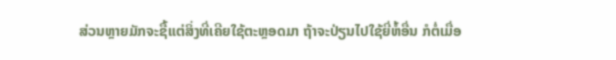ສ່ວນຫຼາຍມັກຈະຊື້ແຕ່ສິ່ງທີ່ເຄີຍໃຊ້ຕະຫຼອດມາ ຖ້າຈະປ່ຽນໄປໃຊ້ຍີ່ຫໍ້ອື່ນ ກໍຕໍ່ເມື່ອ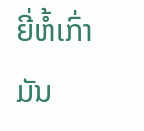ຍີ່ຫໍ້ເກົ່າມັນ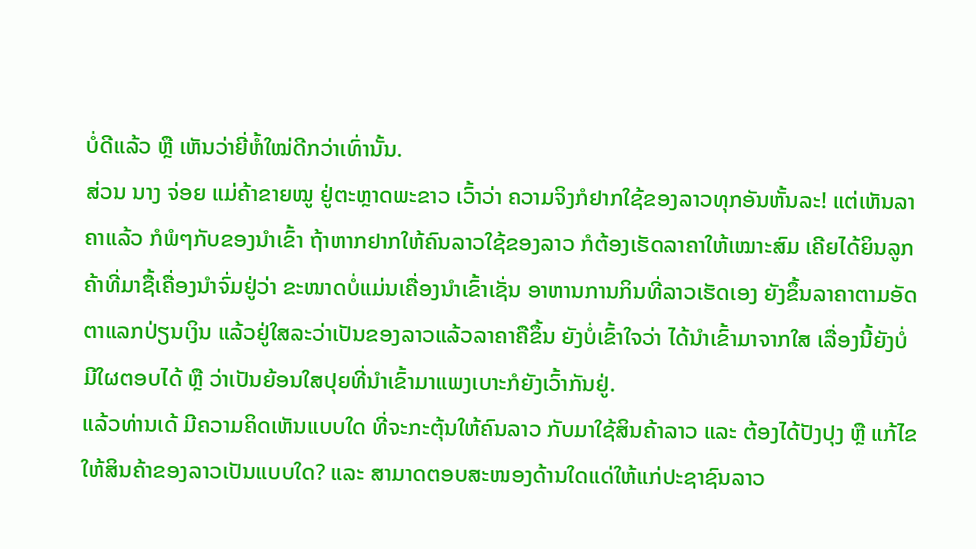ບໍ່ດີແລ້ວ ຫຼື ເຫັນວ່າຍີ່ຫໍ້ໃໝ່ດີກວ່າເທົ່ານັ້ນ.
ສ່ວນ ນາງ ຈ່ອຍ ແມ່ຄ້າຂາຍໝູ ຢູ່ຕະຫຼາດພະຂາວ ເວົ້າວ່າ ຄວາມຈິງກໍຢາກໃຊ້ຂອງລາວທຸກອັນຫັ້ນລະ! ແຕ່ເຫັນລາຄາແລ້ວ ກໍພໍໆກັບຂອງນຳເຂົ້າ ຖ້າຫາກຢາກໃຫ້ຄົນລາວໃຊ້ຂອງລາວ ກໍຕ້ອງເຮັດລາຄາໃຫ້ເໝາະສົມ ເຄີຍໄດ້ຍິນລູກຄ້າທີ່ມາຊື້ເຄື່ອງນຳຈົ່ມຢູ່ວ່າ ຂະໜາດບໍ່ແມ່ນເຄື່ອງນຳເຂົ້າເຊັ່ນ ອາຫານການກິນທີ່ລາວເຮັດເອງ ຍັງຂຶ້ນລາຄາຕາມອັດຕາແລກປ່ຽນເງິນ ແລ້ວຢູ່ໃສລະວ່າເປັນຂອງລາວແລ້ວລາຄາຄືຂຶ້ນ ຍັງບໍ່ເຂົ້າໃຈວ່າ ໄດ້ນຳເຂົ້າມາຈາກໃສ ເລື່ອງນີ້ຍັງບໍ່ມີໃຜຕອບໄດ້ ຫຼື ວ່າເປັນຍ້ອນໃສປຸຍທີ່ນຳເຂົ້າມາແພງເບາະກໍຍັງເວົ້າກັນຢູ່.
ແລ້ວທ່ານເດ້ ມີຄວາມຄິດເຫັນແບບໃດ ທີ່ຈະກະຕຸ້ນໃຫ້ຄົນລາວ ກັບມາໃຊ້ສິນຄ້າລາວ ແລະ ຕ້ອງໄດ້ປັງປຸງ ຫຼື ແກ້ໄຂໃຫ້ສິນຄ້າຂອງລາວເປັນແບບໃດ? ແລະ ສາມາດຕອບສະໜອງດ້ານໃດແດ່ໃຫ້ແກ່ປະຊາຊົນລາວ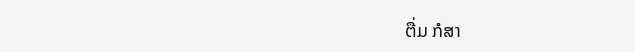ຕື່ມ ກໍສາ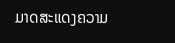ມາດສະແດງຄວາມ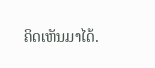ຄິດເຫັນມາໄດ້.